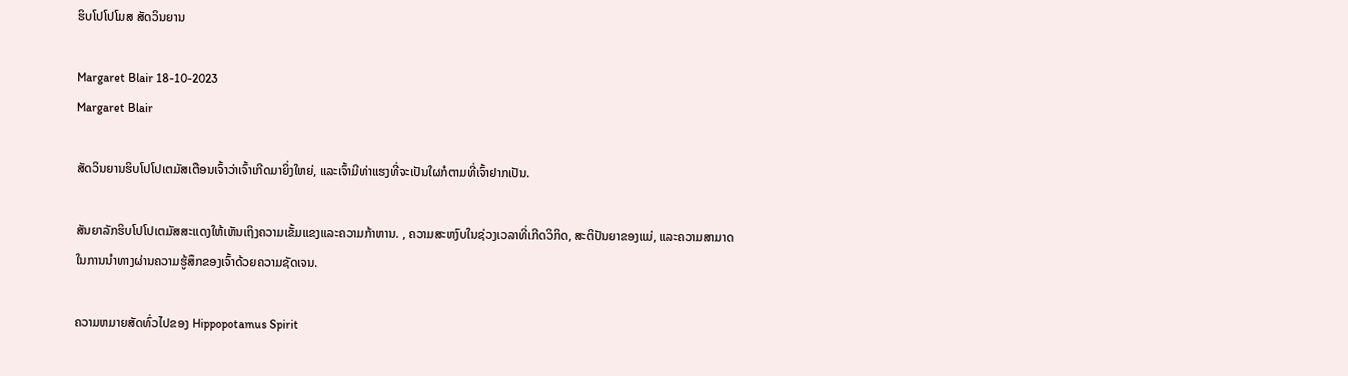ຮິບໂປໂປໂມສ ສັດວິນຍານ

Margaret Blair 18-10-2023
Margaret Blair

ສັດວິນຍານຮິບໂປໂປເຕມັສເຕືອນເຈົ້າວ່າເຈົ້າເກີດມາຍິ່ງໃຫຍ່, ແລະເຈົ້າມີທ່າແຮງທີ່ຈະເປັນໃຜກໍຕາມທີ່ເຈົ້າຢາກເປັນ.

ສັນຍາລັກຮິບໂປໂປເຕມັສສະແດງໃຫ້ເຫັນເຖິງຄວາມເຂັ້ມແຂງແລະຄວາມກ້າຫານ. , ຄວາມສະຫງົບໃນຊ່ວງເວລາທີ່ເກີດວິກິດ, ສະຕິປັນຍາຂອງແມ່, ແລະຄວາມສາມາດໃນການນໍາທາງຜ່ານຄວາມຮູ້ສຶກຂອງເຈົ້າດ້ວຍຄວາມຊັດເຈນ.

ຄວາມຫມາຍສັດທົ່ວໄປຂອງ Hippopotamus Spirit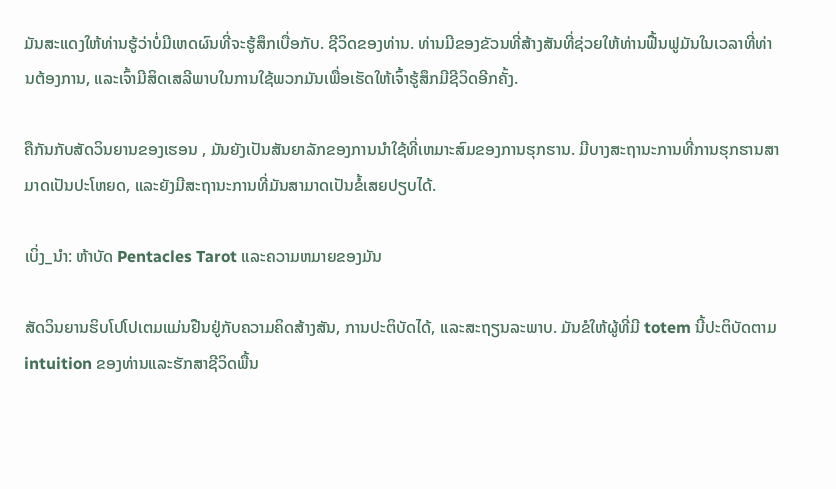ມັນສະແດງໃຫ້ທ່ານຮູ້ວ່າບໍ່ມີເຫດຜົນທີ່ຈະຮູ້ສຶກເບື່ອກັບ. ຊີວິດຂອງທ່ານ. ທ່ານມີຂອງຂັວນທີ່ສ້າງສັນທີ່ຊ່ວຍໃຫ້ທ່ານຟື້ນຟູມັນໃນເວລາທີ່ທ່ານຕ້ອງການ, ແລະເຈົ້າມີສິດເສລີພາບໃນການໃຊ້ພວກມັນເພື່ອເຮັດໃຫ້ເຈົ້າຮູ້ສຶກມີຊີວິດອີກຄັ້ງ.

ຄືກັນກັບສັດວິນຍານຂອງເຮອນ , ມັນຍັງເປັນສັນຍາລັກຂອງການນໍາໃຊ້ທີ່ເຫມາະສົມຂອງການຮຸກຮານ. ມີບາງສະຖານະການທີ່ການຮຸກຮານສາມາດເປັນປະໂຫຍດ, ແລະຍັງມີສະຖານະການທີ່ມັນສາມາດເປັນຂໍ້ເສຍປຽບໄດ້.

ເບິ່ງ_ນຳ: ຫ້າບັດ Pentacles Tarot ແລະຄວາມຫມາຍຂອງມັນ

ສັດວິນຍານຮິບໂປໂປເຕມແມ່ນຢືນຢູ່ກັບຄວາມຄິດສ້າງສັນ, ການປະຕິບັດໄດ້, ແລະສະຖຽນລະພາບ. ມັນຂໍໃຫ້ຜູ້ທີ່ມີ totem ນີ້ປະຕິບັດຕາມ intuition ຂອງທ່ານແລະຮັກສາຊີວິດພື້ນ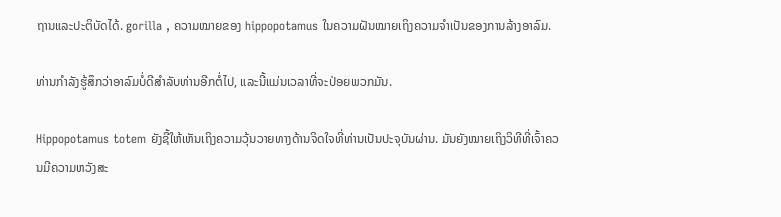ຖານແລະປະຕິບັດໄດ້. gorilla , ຄວາມໝາຍຂອງ hippopotamus ໃນຄວາມຝັນໝາຍເຖິງຄວາມຈຳເປັນຂອງການລ້າງອາລົມ.

ທ່ານກຳລັງຮູ້ສຶກວ່າອາລົມບໍ່ດີສຳລັບທ່ານອີກຕໍ່ໄປ, ແລະນີ້ແມ່ນເວລາທີ່ຈະປ່ອຍພວກມັນ.

Hippopotamus totem ຍັງຊີ້ໃຫ້ເຫັນເຖິງຄວາມວຸ້ນວາຍທາງດ້ານຈິດໃຈທີ່ທ່ານເປັນປະຈຸບັນຜ່ານ. ມັນຍັງໝາຍເຖິງວິທີທີ່ເຈົ້າຄວນມີຄວາມຫວັງສະ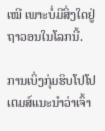ເໝີ ເພາະບໍ່ມີສິ່ງໃດຢູ່ຖາວອນໃນໂລກນີ້.

ການເບິ່ງກຸ່ມຮິບໂປໂປເຕມສ໌ແນະນຳວ່າເຈົ້າ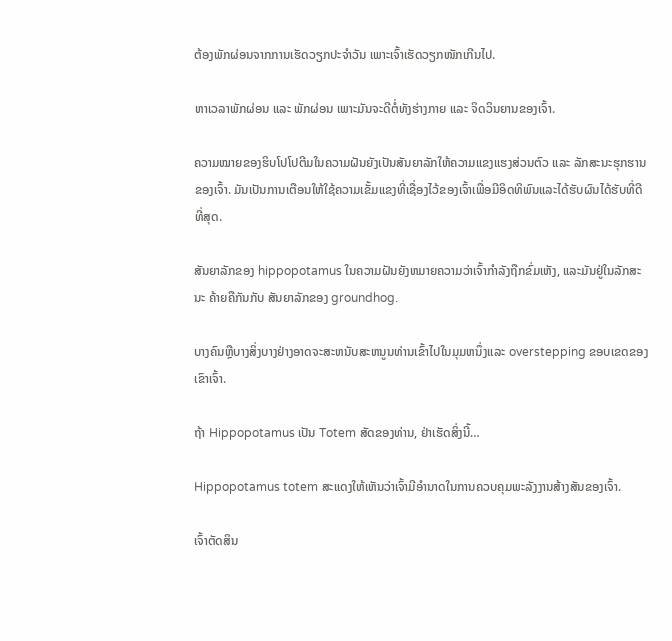ຕ້ອງພັກຜ່ອນຈາກການເຮັດວຽກປະຈຳວັນ ເພາະເຈົ້າເຮັດວຽກໜັກເກີນໄປ.

ຫາເວລາພັກຜ່ອນ ແລະ ພັກຜ່ອນ ເພາະມັນຈະດີຕໍ່ທັງຮ່າງກາຍ ແລະ ຈິດວິນຍານຂອງເຈົ້າ.

ຄວາມໝາຍຂອງຮິບໂປໂປຕີມໃນຄວາມຝັນຍັງເປັນສັນຍາລັກໃຫ້ຄວາມແຂງແຮງສ່ວນຕົວ ແລະ ລັກສະນະຮຸກຮານຂອງເຈົ້າ. ມັນເປັນການເຕືອນໃຫ້ໃຊ້ຄວາມເຂັ້ມແຂງທີ່ເຊື່ອງໄວ້ຂອງເຈົ້າເພື່ອມີອິດທິພົນແລະໄດ້ຮັບຜົນໄດ້ຮັບທີ່ດີທີ່ສຸດ.

ສັນຍາລັກຂອງ hippopotamus ໃນຄວາມຝັນຍັງຫມາຍຄວາມວ່າເຈົ້າກໍາລັງຖືກຂົ່ມເຫັງ, ແລະມັນຢູ່ໃນລັກສະນະ ຄ້າຍຄືກັນກັບ ສັນຍາລັກຂອງ groundhog.

ບາງຄົນຫຼືບາງສິ່ງບາງຢ່າງອາດຈະສະຫນັບສະຫນູນທ່ານເຂົ້າໄປໃນມຸມຫນຶ່ງແລະ overstepping ຂອບເຂດຂອງເຂົາເຈົ້າ.

ຖ້າ Hippopotamus ເປັນ Totem ສັດຂອງທ່ານ, ຢ່າເຮັດສິ່ງນີ້…

Hippopotamus totem ສະແດງໃຫ້ເຫັນວ່າເຈົ້າມີອໍານາດໃນການຄວບຄຸມພະລັງງານສ້າງສັນຂອງເຈົ້າ.

ເຈົ້າຕັດສິນ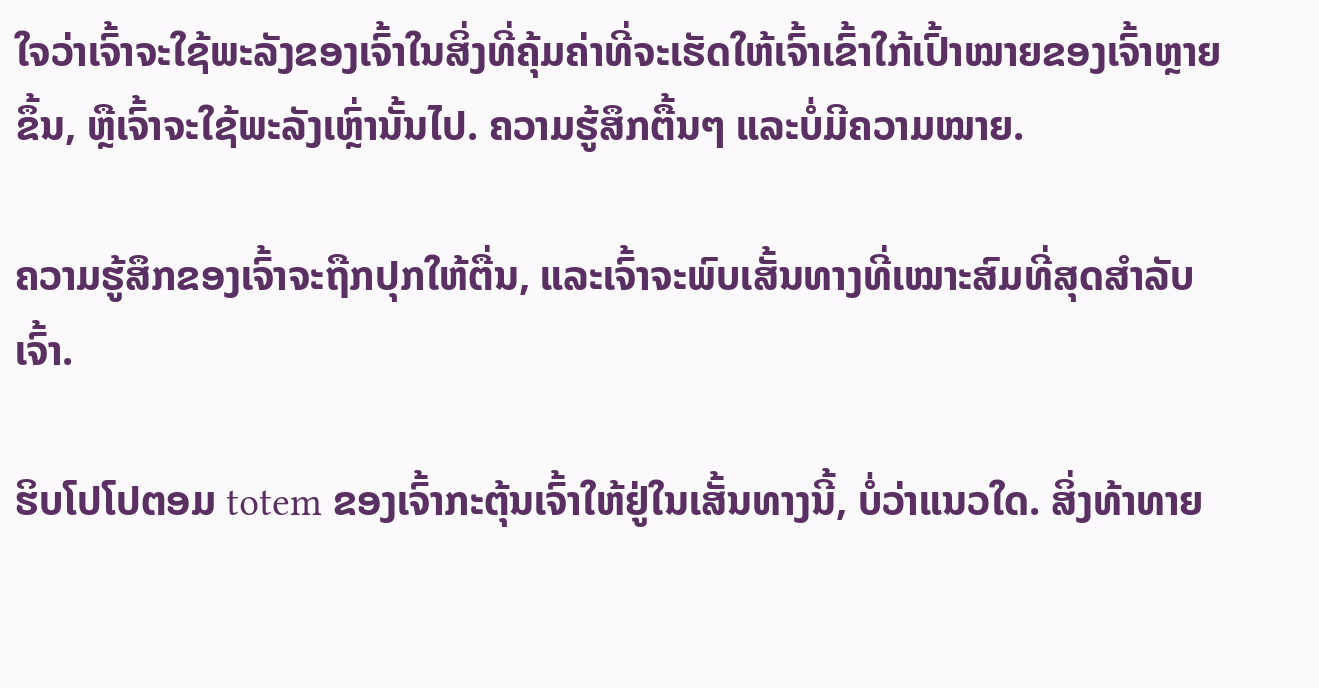ໃຈວ່າເຈົ້າຈະໃຊ້ພະລັງຂອງເຈົ້າໃນສິ່ງທີ່ຄຸ້ມຄ່າທີ່ຈະເຮັດໃຫ້ເຈົ້າເຂົ້າໃກ້ເປົ້າໝາຍຂອງເຈົ້າຫຼາຍຂຶ້ນ, ຫຼືເຈົ້າຈະໃຊ້ພະລັງເຫຼົ່ານັ້ນໄປ. ຄວາມຮູ້ສຶກຕື້ນໆ ແລະບໍ່ມີຄວາມໝາຍ.

ຄວາມຮູ້ສຶກຂອງເຈົ້າຈະຖືກປຸກໃຫ້ຕື່ນ, ແລະເຈົ້າຈະພົບເສັ້ນທາງທີ່ເໝາະສົມທີ່ສຸດສຳລັບເຈົ້າ.

ຮິບໂປໂປຕອມ totem ຂອງເຈົ້າກະຕຸ້ນເຈົ້າໃຫ້ຢູ່ໃນເສັ້ນທາງນີ້, ບໍ່ວ່າແນວໃດ. ສິ່ງທ້າທາຍ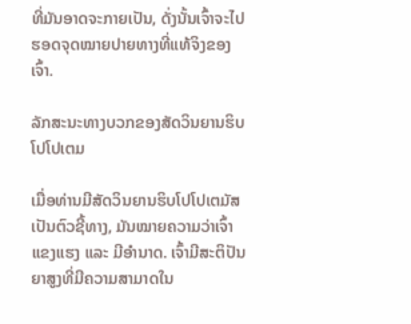ທີ່ມັນອາດຈະກາຍເປັນ, ດັ່ງນັ້ນເຈົ້າຈະໄປຮອດຈຸດໝາຍປາຍທາງທີ່ແທ້ຈິງຂອງເຈົ້າ.

ລັກສະນະທາງບວກຂອງສັດວິນຍານຮິບໂປໂປເຕມ

ເມື່ອທ່ານມີສັດວິນຍານຮິບໂປໂປເຕມັສເປັນຕົວຊີ້ທາງ, ມັນໝາຍຄວາມວ່າເຈົ້າແຂງແຮງ ແລະ ມີອຳນາດ. ເຈົ້າມີສະຕິປັນຍາສູງທີ່ມີຄວາມສາມາດໃນ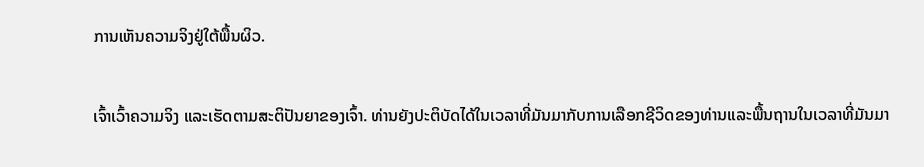ການເຫັນຄວາມຈິງຢູ່ໃຕ້ພື້ນຜິວ.

ເຈົ້າເວົ້າຄວາມຈິງ ແລະເຮັດຕາມສະຕິປັນຍາຂອງເຈົ້າ. ທ່ານຍັງປະຕິບັດໄດ້ໃນເວລາທີ່ມັນມາກັບການເລືອກຊີວິດຂອງທ່ານແລະພື້ນຖານໃນເວລາທີ່ມັນມາ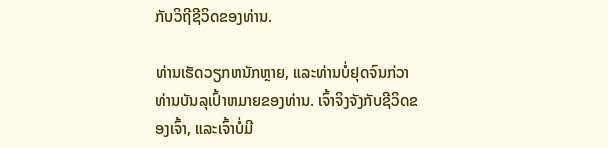ກັບວິຖີຊີວິດຂອງທ່ານ.

ທ່ານເຮັດວຽກຫນັກຫຼາຍ, ແລະທ່ານບໍ່ຢຸດຈົນກ່ວາທ່ານບັນລຸເປົ້າຫມາຍຂອງທ່ານ. ເຈົ້າຈິງຈັງກັບຊີວິດຂອງເຈົ້າ, ແລະເຈົ້າບໍ່ມີ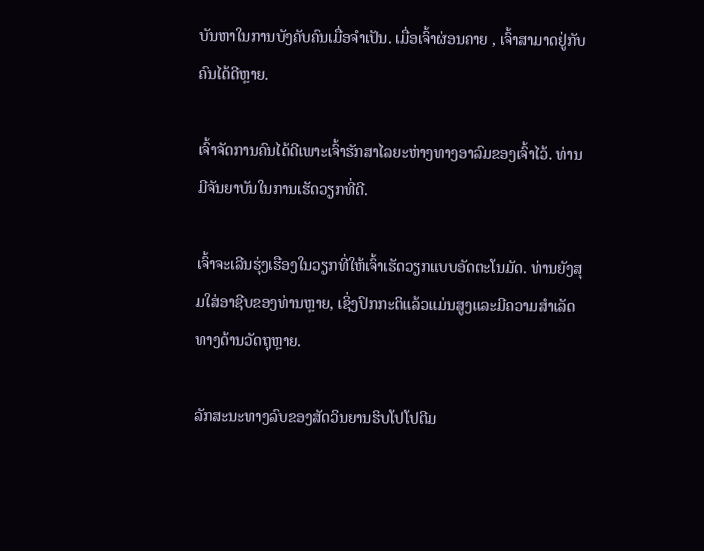ບັນຫາໃນການບັງຄັບຄົນເມື່ອຈຳເປັນ. ເມື່ອເຈົ້າຜ່ອນຄາຍ , ເຈົ້າສາມາດຢູ່ກັບຄົນໄດ້ດີຫຼາຍ.

ເຈົ້າຈັດການຄົນໄດ້ດີເພາະເຈົ້າຮັກສາໄລຍະຫ່າງທາງອາລົມຂອງເຈົ້າໄວ້. ທ່ານມີຈັນຍາບັນໃນການເຮັດວຽກທີ່ດີ.

ເຈົ້າຈະເລີນຮຸ່ງເຮືອງໃນວຽກທີ່ໃຫ້ເຈົ້າເຮັດວຽກແບບອັດຕະໂນມັດ. ທ່ານຍັງສຸມໃສ່ອາຊີບຂອງທ່ານຫຼາຍ, ເຊິ່ງປົກກະຕິແລ້ວແມ່ນສູງແລະມີຄວາມສໍາເລັດທາງດ້ານວັດຖຸຫຼາຍ.

ລັກສະນະທາງລົບຂອງສັດວິນຍານຮິບໂປໂປຕີມ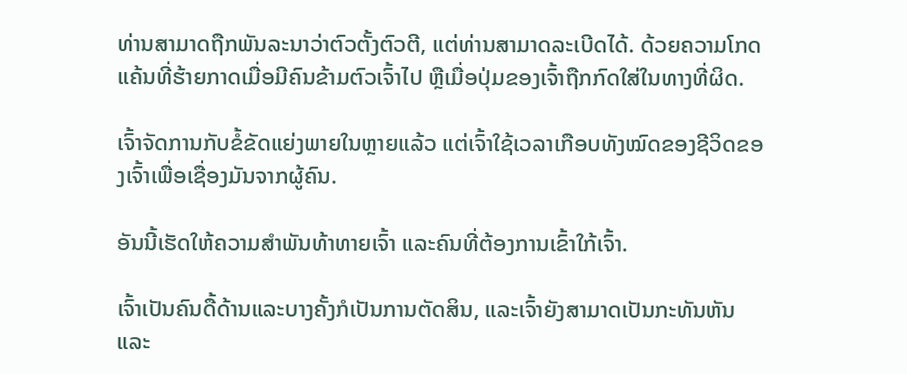ທ່ານສາມາດຖືກພັນລະນາວ່າຕົວຕັ້ງຕົວຕີ, ແຕ່ທ່ານສາມາດລະເບີດໄດ້. ດ້ວຍຄວາມໂກດແຄ້ນທີ່ຮ້າຍກາດເມື່ອມີຄົນຂ້າມຕົວເຈົ້າໄປ ຫຼືເມື່ອປຸ່ມຂອງເຈົ້າຖືກກົດໃສ່ໃນທາງທີ່ຜິດ.

ເຈົ້າຈັດການກັບຂໍ້ຂັດແຍ່ງພາຍໃນຫຼາຍແລ້ວ ແຕ່ເຈົ້າໃຊ້ເວລາເກືອບທັງໝົດຂອງຊີວິດຂອງເຈົ້າເພື່ອເຊື່ອງມັນຈາກຜູ້ຄົນ.

ອັນນີ້ເຮັດໃຫ້ຄວາມສຳພັນທ້າທາຍເຈົ້າ ແລະຄົນທີ່ຕ້ອງການເຂົ້າໃກ້ເຈົ້າ.

ເຈົ້າເປັນຄົນດື້ດ້ານແລະບາງຄັ້ງກໍເປັນການຕັດສິນ, ແລະເຈົ້າຍັງສາມາດເປັນກະທັນຫັນ ແລະ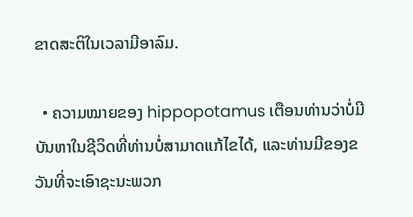ຂາດສະຕິໃນເວລາມີອາລົມ.

  • ຄວາມໝາຍຂອງ hippopotamus ເຕືອນທ່ານວ່າບໍ່ມີບັນຫາໃນຊີວິດທີ່ທ່ານບໍ່ສາມາດແກ້ໄຂໄດ້, ແລະທ່ານມີຂອງຂວັນທີ່ຈະເອົາຊະນະພວກ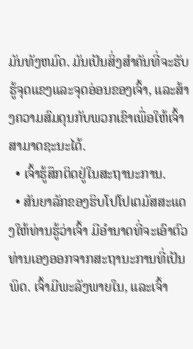ມັນທັງຫມົດ. ມັນເປັນສິ່ງສໍາຄັນທີ່ຈະຮັບຮູ້ຈຸດແຂງແລະຈຸດອ່ອນຂອງເຈົ້າ, ແລະສ້າງຄວາມສົມດຸນກັບພວກເຂົາເພື່ອໃຫ້ເຈົ້າສາມາດຊະນະໄດ້.
  • ເຈົ້າຮູ້ສຶກຕິດຢູ່ໃນສະຖານະການ.
  • ສັນຍາລັກຂອງຮິບໂປໂປເຕມັສສະແດງໃຫ້ທ່ານຮູ້ວ່າເຈົ້າ ມີອໍານາດທີ່ຈະເອົາຕົວທ່ານເອງອອກຈາກສະຖານະການທີ່ເປັນພິດ. ເຈົ້າມີພະລັງພາຍໃນ, ແລະເຈົ້າ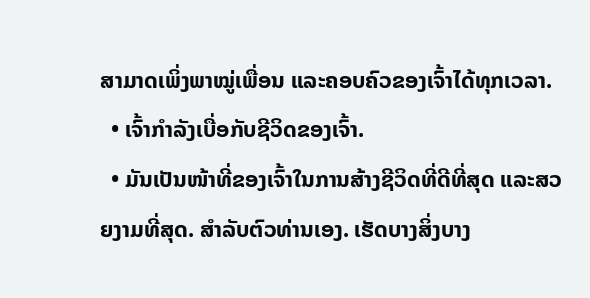ສາມາດເພິ່ງພາໝູ່ເພື່ອນ ແລະຄອບຄົວຂອງເຈົ້າໄດ້ທຸກເວລາ.
  • ເຈົ້າກຳລັງເບື່ອກັບຊີວິດຂອງເຈົ້າ.
  • ມັນເປັນໜ້າທີ່ຂອງເຈົ້າໃນການສ້າງຊີວິດທີ່ດີທີ່ສຸດ ແລະສວຍງາມທີ່ສຸດ. ສໍາລັບຕົວທ່ານເອງ. ເຮັດບາງສິ່ງບາງ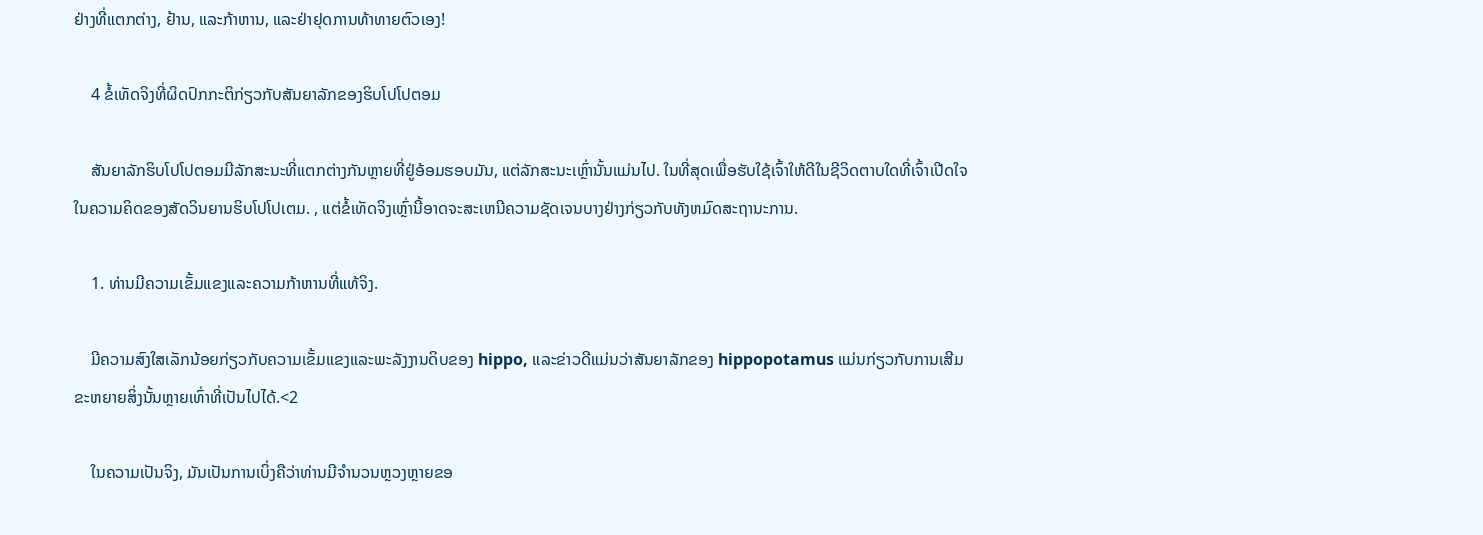ຢ່າງທີ່ແຕກຕ່າງ, ຢ້ານ, ແລະກ້າຫານ, ແລະຢ່າຢຸດການທ້າທາຍຕົວເອງ!

    4 ຂໍ້ເທັດຈິງທີ່ຜິດປົກກະຕິກ່ຽວກັບສັນຍາລັກຂອງຮິບໂປໂປຕອມ

    ສັນຍາລັກຮິບໂປໂປຕອມມີລັກສະນະທີ່ແຕກຕ່າງກັນຫຼາຍທີ່ຢູ່ອ້ອມຮອບມັນ, ແຕ່ລັກສະນະເຫຼົ່ານັ້ນແມ່ນໄປ. ໃນທີ່ສຸດເພື່ອຮັບໃຊ້ເຈົ້າໃຫ້ດີໃນຊີວິດຕາບໃດທີ່ເຈົ້າເປີດໃຈໃນຄວາມຄິດຂອງສັດວິນຍານຮິບໂປໂປເຕມ. , ແຕ່ຂໍ້ເທັດຈິງເຫຼົ່ານີ້ອາດຈະສະເຫນີຄວາມຊັດເຈນບາງຢ່າງກ່ຽວກັບທັງຫມົດສະຖານະການ.

    1. ທ່ານມີຄວາມເຂັ້ມແຂງແລະຄວາມກ້າຫານທີ່ແທ້ຈິງ.

    ມີຄວາມສົງໃສເລັກນ້ອຍກ່ຽວກັບຄວາມເຂັ້ມແຂງແລະພະລັງງານດິບຂອງ hippo, ແລະຂ່າວດີແມ່ນວ່າສັນຍາລັກຂອງ hippopotamus ແມ່ນກ່ຽວກັບການເສີມຂະຫຍາຍສິ່ງນັ້ນຫຼາຍເທົ່າທີ່ເປັນໄປໄດ້.<2

    ໃນຄວາມເປັນຈິງ, ມັນເປັນການເບິ່ງຄືວ່າທ່ານມີຈໍານວນຫຼວງຫຼາຍຂອ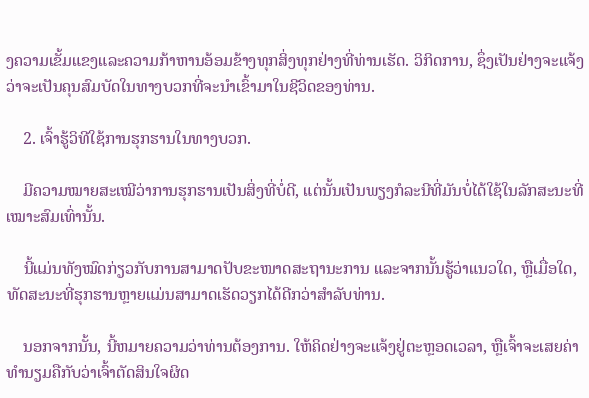ງຄວາມເຂັ້ມແຂງແລະຄວາມກ້າຫານອ້ອມຂ້າງທຸກສິ່ງທຸກຢ່າງທີ່ທ່ານເຮັດ. ວິກິດການ, ຊຶ່ງເປັນຢ່າງຈະແຈ້ງວ່າຈະເປັນຄຸນສົມບັດໃນທາງບວກທີ່ຈະນໍາເຂົ້າມາໃນຊີວິດຂອງທ່ານ.

    2. ເຈົ້າຮູ້ວິທີໃຊ້ການຮຸກຮານໃນທາງບວກ.

    ມີຄວາມໝາຍສະເໝີວ່າການຮຸກຮານເປັນສິ່ງທີ່ບໍ່ດີ, ແຕ່ນັ້ນເປັນພຽງກໍລະນີທີ່ມັນບໍ່ໄດ້ໃຊ້ໃນລັກສະນະທີ່ເໝາະສົມເທົ່ານັ້ນ.

    ນີ້ແມ່ນທັງໝົດກ່ຽວກັບການສາມາດປັບຂະໜາດສະຖານະການ ແລະຈາກນັ້ນຮູ້ວ່າແນວໃດ, ຫຼືເມື່ອໃດ, ທັດສະນະທີ່ຮຸກຮານຫຼາຍແມ່ນສາມາດເຮັດວຽກໄດ້ດີກວ່າສໍາລັບທ່ານ.

    ນອກຈາກນັ້ນ, ນີ້ຫມາຍຄວາມວ່າທ່ານຕ້ອງການ. ໃຫ້ຄິດຢ່າງຈະແຈ້ງຢູ່ຕະຫຼອດເວລາ, ຫຼືເຈົ້າຈະເສຍຄ່າທຳນຽມຄືກັບວ່າເຈົ້າຕັດສິນໃຈຜິດ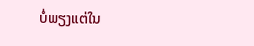ບໍ່ພຽງແຕ່ໃນ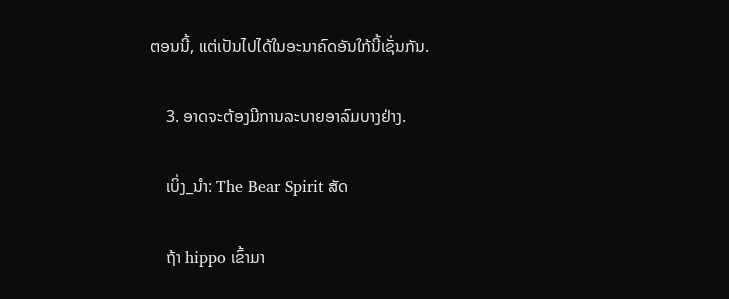ຕອນນີ້, ແຕ່ເປັນໄປໄດ້ໃນອະນາຄົດອັນໃກ້ນີ້ເຊັ່ນກັນ.

    3. ອາດຈະຕ້ອງມີການລະບາຍອາລົມບາງຢ່າງ.

    ເບິ່ງ_ນຳ: The Bear Spirit ສັດ

    ຖ້າ hippo ເຂົ້າມາ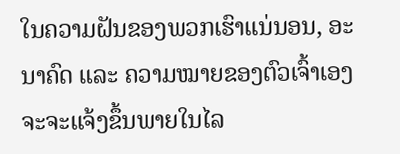ໃນຄວາມຝັນຂອງພວກເຮົາແນ່ນອນ, ອະນາຄົດ ແລະ ຄວາມໝາຍຂອງຕົວເຈົ້າເອງຈະຈະແຈ້ງຂຶ້ນພາຍໃນໄລ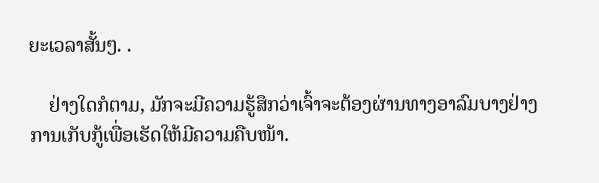ຍະເວລາສັ້ນໆ. .

    ຢ່າງໃດກໍຕາມ, ມັກຈະມີຄວາມຮູ້ສຶກວ່າເຈົ້າຈະຕ້ອງຜ່ານທາງອາລົມບາງຢ່າງການເກັບກູ້ເພື່ອເຮັດໃຫ້ມີຄວາມຄືບໜ້າ.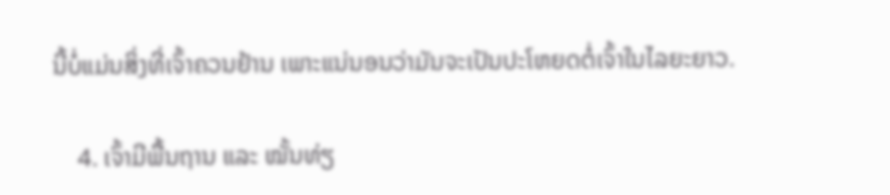ນີ້ບໍ່ແມ່ນສິ່ງທີ່ເຈົ້າຄວນຢ້ານ ເພາະແນ່ນອນວ່າມັນຈະເປັນປະໂຫຍດຕໍ່ເຈົ້າໃນໄລຍະຍາວ.

    4. ເຈົ້າມີພື້ນຖານ ແລະ ໝັ້ນທ່ຽ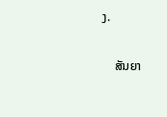ງ.

    ສັນຍາ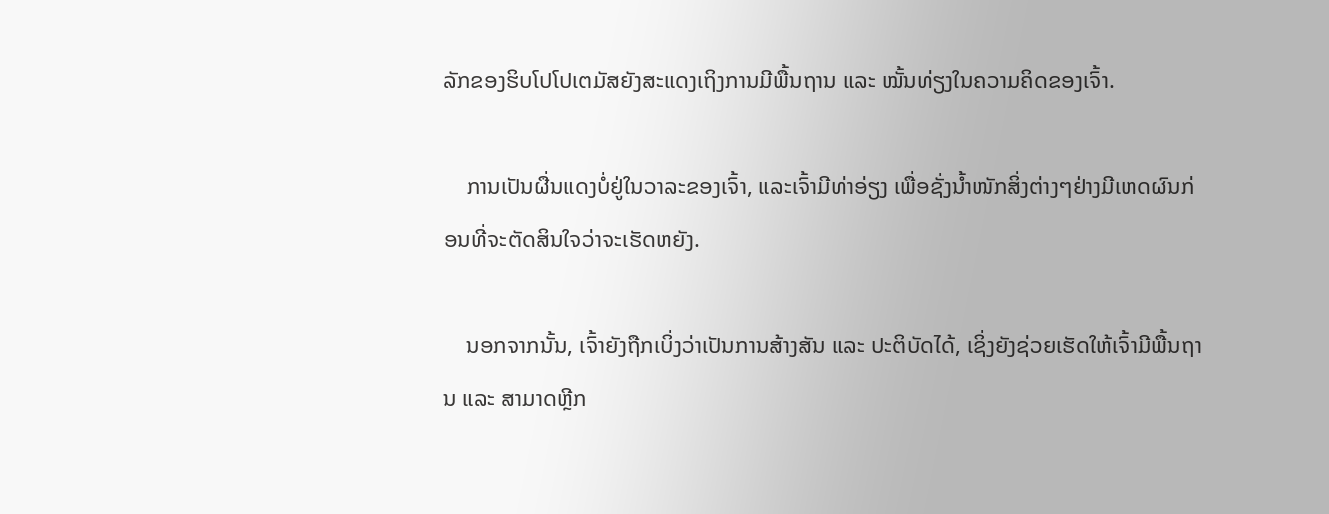ລັກຂອງຮິບໂປໂປເຕມັສຍັງສະແດງເຖິງການມີພື້ນຖານ ແລະ ໝັ້ນທ່ຽງໃນຄວາມຄິດຂອງເຈົ້າ.

    ການເປັນຜື່ນແດງບໍ່ຢູ່ໃນວາລະຂອງເຈົ້າ, ແລະເຈົ້າມີທ່າອ່ຽງ ເພື່ອຊັ່ງນໍ້າໜັກສິ່ງຕ່າງໆຢ່າງມີເຫດຜົນກ່ອນທີ່ຈະຕັດສິນໃຈວ່າຈະເຮັດຫຍັງ.

    ນອກຈາກນັ້ນ, ເຈົ້າຍັງຖືກເບິ່ງວ່າເປັນການສ້າງສັນ ແລະ ປະຕິບັດໄດ້, ເຊິ່ງຍັງຊ່ວຍເຮັດໃຫ້ເຈົ້າມີພື້ນຖານ ແລະ ສາມາດຫຼີກ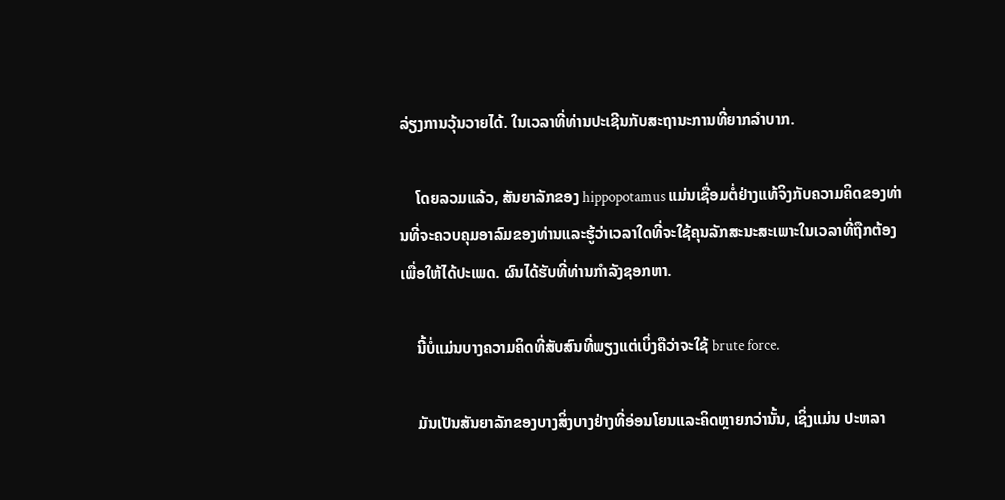ລ່ຽງການວຸ້ນວາຍໄດ້. ໃນເວລາທີ່ທ່ານປະເຊີນກັບສະຖານະການທີ່ຍາກລໍາບາກ.

    ໂດຍລວມແລ້ວ, ສັນຍາລັກຂອງ hippopotamus ແມ່ນເຊື່ອມຕໍ່ຢ່າງແທ້ຈິງກັບຄວາມຄິດຂອງທ່ານທີ່ຈະຄວບຄຸມອາລົມຂອງທ່ານແລະຮູ້ວ່າເວລາໃດທີ່ຈະໃຊ້ຄຸນລັກສະນະສະເພາະໃນເວລາທີ່ຖືກຕ້ອງເພື່ອໃຫ້ໄດ້ປະເພດ. ຜົນໄດ້ຮັບທີ່ທ່ານກໍາລັງຊອກຫາ.

    ນີ້ບໍ່ແມ່ນບາງຄວາມຄິດທີ່ສັບສົນທີ່ພຽງແຕ່ເບິ່ງຄືວ່າຈະໃຊ້ brute force.

    ມັນເປັນສັນຍາລັກຂອງບາງສິ່ງບາງຢ່າງທີ່ອ່ອນໂຍນແລະຄິດຫຼາຍກວ່ານັ້ນ, ເຊິ່ງແມ່ນ ປະຫລາ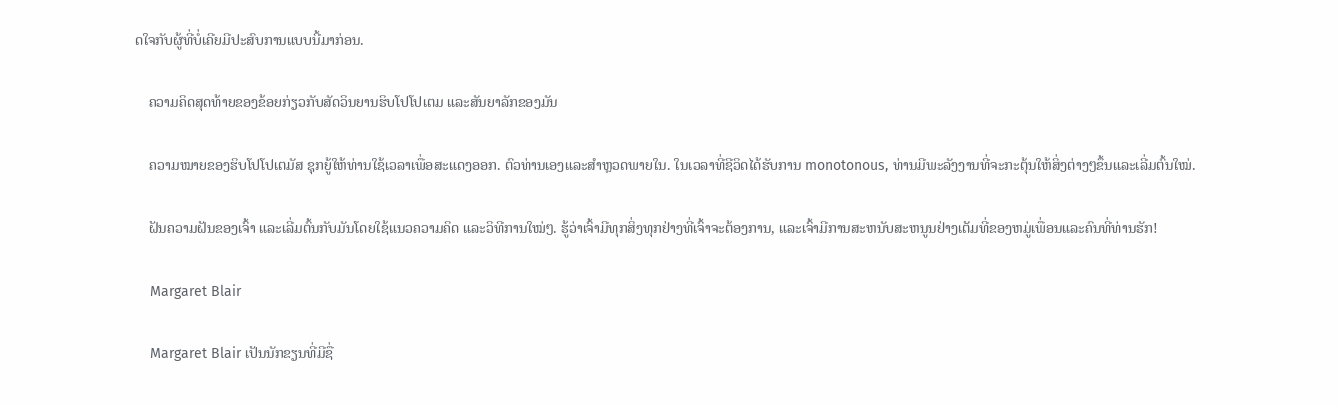ດໃຈກັບຜູ້ທີ່ບໍ່ເຄີຍມີປະສົບການແບບນີ້ມາກ່ອນ.

    ຄວາມຄິດສຸດທ້າຍຂອງຂ້ອຍກ່ຽວກັບສັດວິນຍານຮິບໂປໂປເຕມ ແລະສັນຍາລັກຂອງມັນ

    ຄວາມໝາຍຂອງຮິບໂປໂປເຕມັສ ຊຸກຍູ້ໃຫ້ທ່ານໃຊ້ເວລາເພື່ອສະແດງອອກ. ຕົວທ່ານເອງແລະສໍາຫຼວດພາຍໃນ. ໃນເວລາທີ່ຊີວິດໄດ້ຮັບການ monotonous, ທ່ານມີພະລັງງານທີ່ຈະກະຕຸ້ນໃຫ້ສິ່ງຕ່າງໆຂຶ້ນແລະເລີ່ມຕົ້ນໃໝ່.

    ຝັນຄວາມຝັນຂອງເຈົ້າ ແລະເລີ່ມຕົ້ນກັບມັນໂດຍໃຊ້ແນວຄວາມຄິດ ແລະວິທີການໃໝ່ໆ. ຮູ້ວ່າເຈົ້າມີທຸກສິ່ງທຸກຢ່າງທີ່ເຈົ້າຈະຕ້ອງການ, ແລະເຈົ້າມີການສະຫນັບສະຫນູນຢ່າງເຕັມທີ່ຂອງຫມູ່ເພື່ອນແລະຄົນທີ່ທ່ານຮັກ!

    Margaret Blair

    Margaret Blair ເປັນນັກຂຽນທີ່ມີຊື່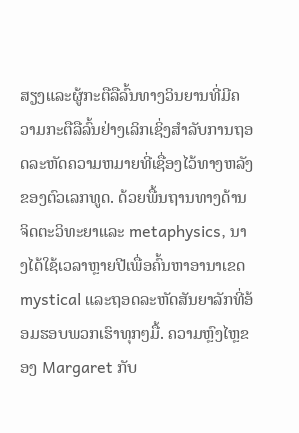ສຽງແລະຜູ້ກະຕືລືລົ້ນທາງວິນຍານທີ່ມີຄວາມກະຕືລືລົ້ນຢ່າງເລິກເຊິ່ງສໍາລັບການຖອດລະຫັດຄວາມຫມາຍທີ່ເຊື່ອງໄວ້ທາງຫລັງຂອງຕົວເລກທູດ. ດ້ວຍພື້ນຖານທາງດ້ານຈິດຕະວິທະຍາແລະ metaphysics, ນາງໄດ້ໃຊ້ເວລາຫຼາຍປີເພື່ອຄົ້ນຫາອານາເຂດ mystical ແລະຖອດລະຫັດສັນຍາລັກທີ່ອ້ອມຮອບພວກເຮົາທຸກໆມື້. ຄວາມຫຼົງໄຫຼຂອງ Margaret ກັບ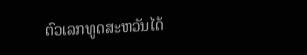ຕົວເລກທູດສະຫວັນໄດ້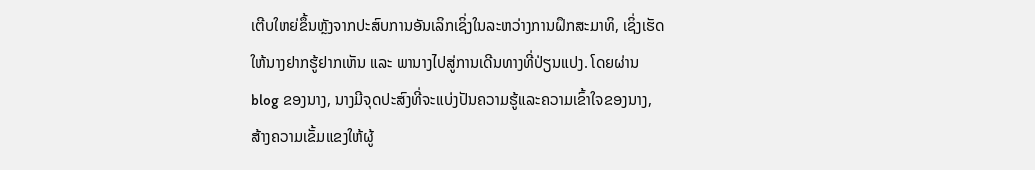ເຕີບໃຫຍ່ຂຶ້ນຫຼັງຈາກປະສົບການອັນເລິກເຊິ່ງໃນລະຫວ່າງການຝຶກສະມາທິ, ເຊິ່ງເຮັດໃຫ້ນາງຢາກຮູ້ຢາກເຫັນ ແລະ ພານາງໄປສູ່ການເດີນທາງທີ່ປ່ຽນແປງ. ໂດຍຜ່ານ blog ຂອງນາງ, ນາງມີຈຸດປະສົງທີ່ຈະແບ່ງປັນຄວາມຮູ້ແລະຄວາມເຂົ້າໃຈຂອງນາງ, ສ້າງຄວາມເຂັ້ມແຂງໃຫ້ຜູ້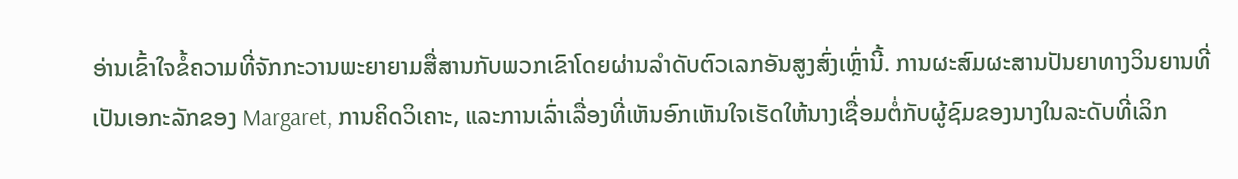ອ່ານເຂົ້າໃຈຂໍ້ຄວາມທີ່ຈັກກະວານພະຍາຍາມສື່ສານກັບພວກເຂົາໂດຍຜ່ານລໍາດັບຕົວເລກອັນສູງສົ່ງເຫຼົ່ານີ້. ການຜະສົມຜະສານປັນຍາທາງວິນຍານທີ່ເປັນເອກະລັກຂອງ Margaret, ການຄິດວິເຄາະ, ແລະການເລົ່າເລື່ອງທີ່ເຫັນອົກເຫັນໃຈເຮັດໃຫ້ນາງເຊື່ອມຕໍ່ກັບຜູ້ຊົມຂອງນາງໃນລະດັບທີ່ເລິກ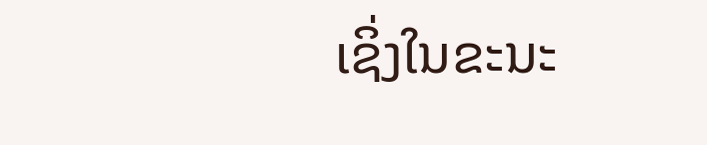ເຊິ່ງໃນຂະນະ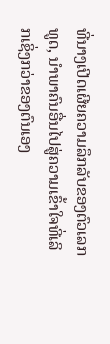ທີ່ນາງເປີດເຜີຍຄວາມລຶກລັບຂອງຕົວເລກທູດ, ນໍາພາຄົນອື່ນໄປສູ່ຄວາມເຂົ້າໃຈທີ່ເລິກເຊິ່ງກວ່າຂອງຕົນເອງ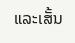ແລະເສັ້ນ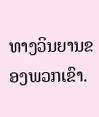ທາງວິນຍານຂອງພວກເຂົາ.